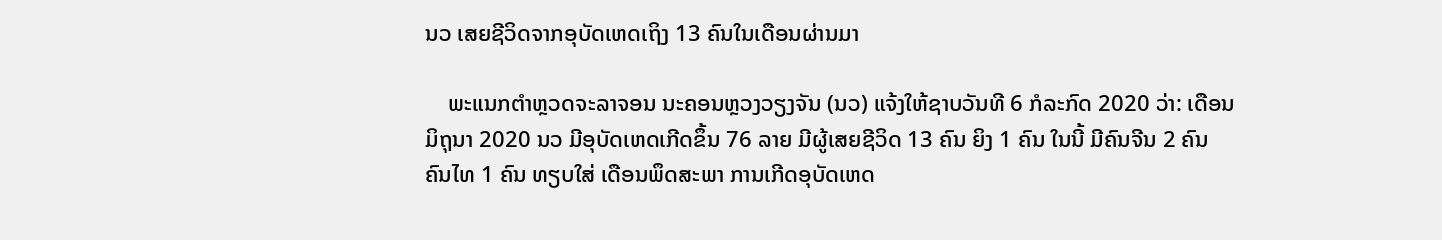ນວ ເສຍຊີວິດຈາກອຸບັດເຫດເຖິງ 13 ຄົນໃນເດືອນຜ່ານມາ

    ພະແນກຕຳຫຼວດຈະລາຈອນ ນະຄອນຫຼວງວຽງຈັນ (ນວ) ແຈ້ງໃຫ້ຊາບວັນທີ 6 ກໍລະກົດ 2020 ວ່າ: ເດືອນມິຖຸນາ 2020 ນວ ມີອຸບັດເຫດເກີດຂຶ້ນ 76 ລາຍ ມີຜູ້ເສຍຊີວິດ 13 ຄົນ ຍິງ 1 ຄົນ ໃນນີ້ ມີຄົນຈີນ 2 ຄົນ ຄົນໄທ 1 ຄົນ ທຽບໃສ່ ເດືອນພຶດສະພາ ການເກີດອຸບັດເຫດ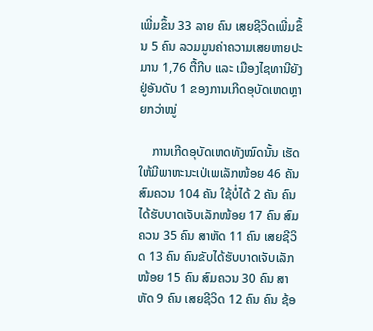ເພີ່ມຂຶ້ນ 33 ລາຍ ຄົນ ເສຍຊີວິດເພີ່ມຂຶ້ນ 5 ຄົນ ລວມມູນຄ່າຄວາມເສຍຫາຍປະມານ 1,76 ຕື້ກີບ ແລະ ເມືອງໄຊທານີຍັງຢູ່ອັນດັບ 1 ຂອງການເກີດອຸບັດເຫດຫຼາຍກວ່າໝູ່

    ການເກີດອຸບັດເຫດທັງໝົດນັ້ນ ເຮັດໃຫ້ມີພາຫະນະເປ່ເພເລັກໜ້ອຍ 46 ຄັນ ສົມຄວນ 104 ຄັນ ໃຊ້ບໍ່ໄດ້ 2 ຄັນ ຄົນໄດ້ຮັບບາດເຈັບເລັກໜ້ອຍ 17 ຄົນ ສົມຄວນ 35 ຄົນ ສາຫັດ 11 ຄົນ ເສຍຊີວິດ 13 ຄົນ ຄົນຂັບໄດ້ຮັບບາດເຈັບເລັກໜ້ອຍ 15 ຄົນ ສົມຄວນ 30 ຄົນ ສາຫັດ 9 ຄົນ ເສຍຊີວິດ 12 ຄົນ ຄົນ ຊ້ອ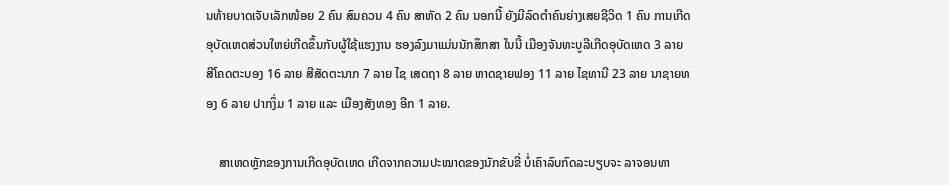ນທ້າຍບາດເຈັບເລັກໜ້ອຍ 2 ຄົນ ສົມຄວນ 4 ຄົນ ສາຫັດ 2 ຄົນ ນອກນີ້ ຍັງມີລົດຕຳຄົນຍ່າງເສຍຊີວິດ 1 ຄົນ ການເກີດອຸບັດເຫດສ່ວນໃຫຍ່ເກີດຂຶ້ນກັບຜູ້ໃຊ້ແຮງງານ ຮອງລົງມາແມ່ນນັກສຶກສາ ໃນນີ້ ເມືອງຈັນທະບູລີເກີດອຸບັດເຫດ 3 ລາຍ ສີໂຄດຕະບອງ 16 ລາຍ ສີສັດຕະນາກ 7 ລາຍ ໄຊ ເສດຖາ 8 ລາຍ ຫາດຊາຍຟອງ 11 ລາຍ ໄຊທານີ 23 ລາຍ ນາຊາຍທອງ 6 ລາຍ ປາກງຶ່ມ 1 ລາຍ ແລະ ເມືອງສັງທອງ ອີກ 1 ລາຍ.

    ສາເຫດຫຼັກຂອງການເກີດອຸບັດເຫດ ເກີດຈາກຄວາມປະໝາດຂອງນັກຂັບຂີ່ ບໍ່ເຄົາລົບກົດລະບຽບຈະ ລາຈອນທາ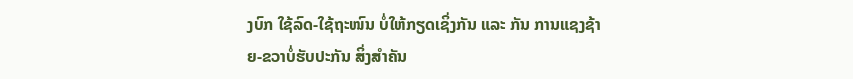ງບົກ ໃຊ້ລົດ-ໃຊ້ຖະໜົນ ບໍ່ໃຫ້ກຽດເຊິ່ງກັນ ແລະ ກັນ ການແຊງຊ້າຍ-ຂວາບໍ່ຮັບປະກັນ ສິ່ງສຳຄັນ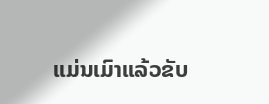ແມ່ນເມົາແລ້ວຂັບ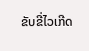ຂັບຂີ່ໄວເກີດ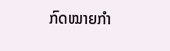ກົດໝາຍກຳ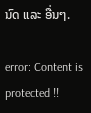ນົດ ແລະ ອື່ນໆ.

error: Content is protected !!